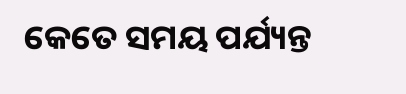କେତେ ସମୟ ପର୍ଯ୍ୟନ୍ତ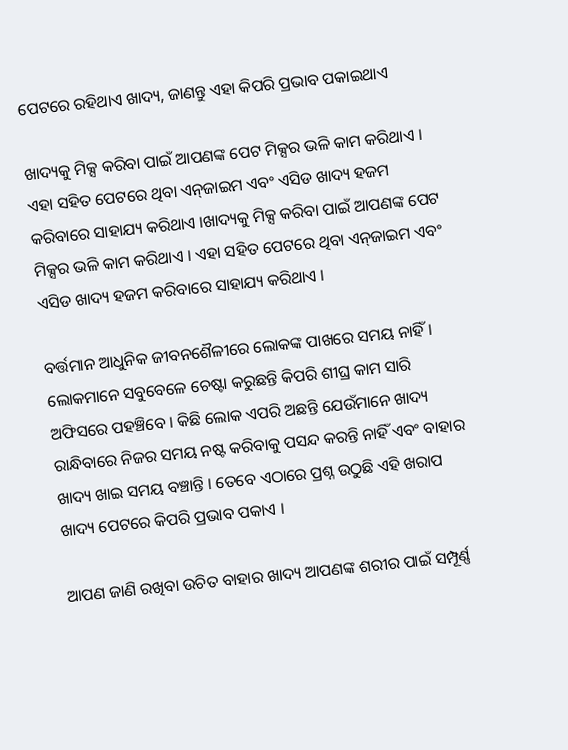ପେଟରେ ରହିଥାଏ ଖାଦ୍ୟ, ଜାଣନ୍ତୁ ଏହା କିପରି ପ୍ରଭାବ ପକାଇଥାଏ

ଖାଦ୍ୟକୁ ମିକ୍ସ କରିବା ପାଇଁ ଆପଣଙ୍କ ପେଟ ମିକ୍ସର ଭଳି କାମ କରିଥାଏ । ଏହା ସହିତ ପେଟରେ ଥିବା ଏନ୍‌ଜାଇମ ଏବଂ ଏସିଡ ଖାଦ୍ୟ ହଜମ କରିବାରେ ସାହାଯ୍ୟ କରିଥାଏ ।ଖାଦ୍ୟକୁ ମିକ୍ସ କରିବା ପାଇଁ ଆପଣଙ୍କ ପେଟ ମିକ୍ସର ଭଳି କାମ କରିଥାଏ । ଏହା ସହିତ ପେଟରେ ଥିବା ଏନ୍‌ଜାଇମ ଏବଂ ଏସିଡ ଖାଦ୍ୟ ହଜମ କରିବାରେ ସାହାଯ୍ୟ କରିଥାଏ ।

ବର୍ତ୍ତମାନ ଆଧୁନିକ ଜୀବନଶୈଳୀରେ ଲୋକଙ୍କ ପାଖରେ ସମୟ ନାହିଁ । ଲୋକମାନେ ସବୁବେଳେ ଚେଷ୍ଟା କରୁଛନ୍ତି କିପରି ଶୀଘ୍ର କାମ ସାରି ଅଫିସରେ ପହଞ୍ଚିବେ । କିଛି ଲୋକ ଏପରି ଅଛନ୍ତି ଯେଉଁମାନେ ଖାଦ୍ୟ ରାନ୍ଧିବାରେ ନିଜର ସମୟ ନଷ୍ଟ କରିବାକୁ ପସନ୍ଦ କରନ୍ତି ନାହିଁ ଏବଂ ବାହାର ଖାଦ୍ୟ ଖାଇ ସମୟ ବଞ୍ଚାନ୍ତି । ତେବେ ଏଠାରେ ପ୍ରଶ୍ନ ଉଠୁଛି ଏହି ଖରାପ ଖାଦ୍ୟ ପେଟରେ କିପରି ପ୍ରଭାବ ପକାଏ ।

ଆପଣ ଜାଣି ରଖିବା ଉଚିତ ବାହାର ଖାଦ୍ୟ ଆପଣଙ୍କ ଶରୀର ପାଇଁ ସମ୍ପୂର୍ଣ୍ଣ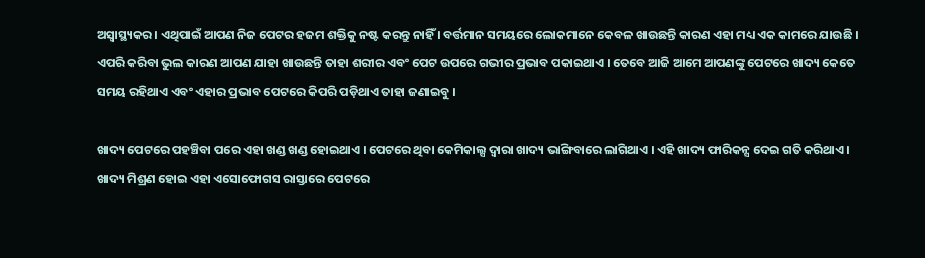ଅସ୍ୱାସ୍ଥ୍ୟକର । ଏଥିପାଇଁ ଆପଣ ନିଜ ପେଟର ହଜମ ଶକ୍ତିକୁ ନଷ୍ଟ କରନ୍ତୁ ନାହିଁ । ବର୍ତ୍ତମାନ ସମୟରେ ଲୋକମାନେ କେବଳ ଖାଉଛନ୍ତି କାରଣ ଏହା ମଧ୍ୟ ଏକ କାମରେ ଯାଉଛି । ଏପରି କରିବା ଭୁଲ କାରଣ ଆପଣ ଯାହା ଖାଉଛନ୍ତି ତାହା ଶରୀର ଏବଂ ପେଟ ଉପରେ ଗଭୀର ପ୍ରଭାବ ପକାଇଥାଏ । ତେବେ ଆଜି ଆମେ ଆପଣଙ୍କୁ ପେଟରେ ଖାଦ୍ୟ କେତେ ସମୟ ରହିଥାଏ ଏବଂ ଏହାର ପ୍ରଭାବ ପେଟରେ କିପରି ପଡ଼ିଥାଏ ତାହା ଜଣାଇବୁ ।

ଖାଦ୍ୟ ପେଟରେ ପହଞ୍ଚିବା ପରେ ଏହା ଖଣ୍ଡ ଖଣ୍ଡ ହୋଇଥାଏ । ପେଟରେ ଥିବା କେମିକାଲ୍ସ ଦ୍ୱାରା ଖାଦ୍ୟ ଭାଙ୍ଗିବାରେ ଲାଗିଥାଏ । ଏହି ଖାଦ୍ୟ ଫାରିକନ୍ସ ଦେଇ ଗତି କରିଥାଏ । ଖାଦ୍ୟ ମିଶ୍ରଣ ହୋଇ ଏହା ଏସୋଫୋଗସ ରାସ୍ତାରେ ପେଟରେ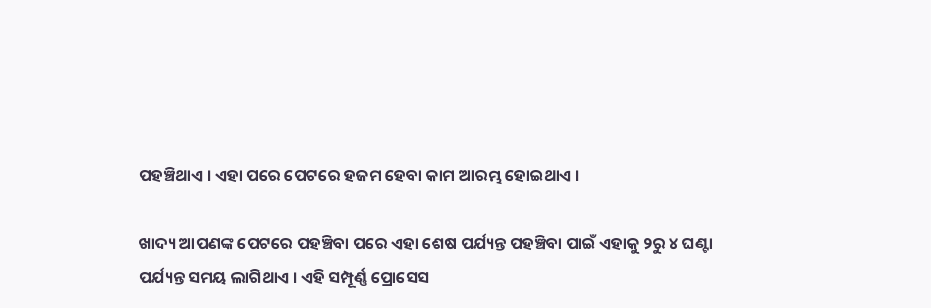ପହଞ୍ଚିଥାଏ । ଏହା ପରେ ପେଟରେ ହଜମ ହେବା କାମ ଆରମ୍ଭ ହୋଇଥାଏ ।

ଖାଦ୍ୟ ଆପଣଙ୍କ ପେଟରେ ପହଞ୍ଚିବା ପରେ ଏହା ଶେଷ ପର୍ଯ୍ୟନ୍ତ ପହଞ୍ଚିବା ପାଇଁ ଏହାକୁ ୨ରୁ ୪ ଘଣ୍ଟା ପର୍ଯ୍ୟନ୍ତ ସମୟ ଲାଗିଥାଏ । ଏହି ସମ୍ପୂର୍ଣ୍ଣ ପ୍ରୋସେସ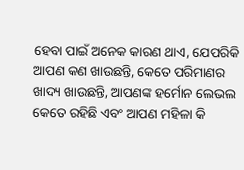ହେବା ପାଇଁ ଅନେକ କାରଣ ଥାଏ, ଯେପରିକି ଆପଣ କଣ ଖାଉଛନ୍ତି, କେତେ ପରିମାଣର ଖାଦ୍ୟ ଖାଉଛନ୍ତି, ଆପଣଙ୍କ ହର୍ମୋନ ଲେଭଲ କେତେ ରହିଛି ଏବଂ ଆପଣ ମହିଳା କି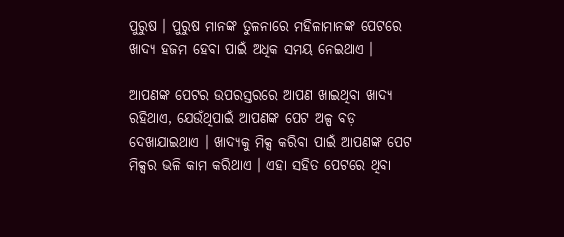ପୁରୁଷ । ପୁରୁଷ ମାନଙ୍କ ତୁଳନାରେ ମହିଳାମାନଙ୍କ ପେଟରେ ଖାଦ୍ୟ ହଜମ ହେବା ପାଇଁ ଅଧିକ ସମୟ ନେଇଥାଏ ।

ଆପଣଙ୍କ ପେଟର ଉପରସ୍ତରରେ ଆପଣ ଖାଇଥିବା ଖାଦ୍ୟ ରହିଥାଏ, ଯେଉଁଥିପାଇଁ ଆପଣଙ୍କ ପେଟ ଅଳ୍ପ ବଡ଼ ଦେଖାଯାଇଥାଏ । ଖାଦ୍ୟକୁ ମିକ୍ସ କରିବା ପାଇଁ ଆପଣଙ୍କ ପେଟ ମିକ୍ସର ଭଳି କାମ କରିଥାଏ । ଏହା ସହିତ ପେଟରେ ଥିବା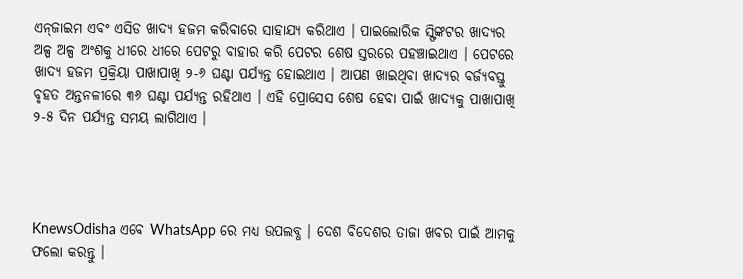ଏନ୍‌ଜାଇମ ଏବଂ ଏସିଡ ଖାଦ୍ୟ ହଜମ କରିବାରେ ସାହାଯ୍ୟ କରିଥାଏ । ପାଇଲୋରିକ ସ୍ଫିଙ୍କଟର ଖାଦ୍ୟର ଅଳ୍ପ ଅଳ୍ପ ଅଂଶକୁ ଧୀରେ ଧୀରେ ପେଟରୁ ବାହାର କରି ପେଟର ଶେଷ ସ୍ତରରେ ପହଞ୍ଚାଇଥାଏ । ପେଟରେ ଖାଦ୍ୟ ହଜମ ପ୍ରକ୍ରିୟା ପାଖାପାଖି ୨-୬ ଘଣ୍ଟା ପର୍ଯ୍ୟନ୍ତ ହୋଇଥାଏ । ଆପଣ ଖାଇଥିବା ଖାଦ୍ୟର ବର୍ଜ୍ୟବସ୍ତୁ ବୃହତ ଅନ୍ତନଳୀରେ ୩୬ ଘଣ୍ଟା ପର୍ଯ୍ୟନ୍ତ ରହିଥାଏ । ଏହି ପ୍ରୋସେସ ଶେଷ ହେବା ପାଇଁ ଖାଦ୍ୟକୁ ପାଖାପାଖି ୨-୫ ଦିନ ପର୍ଯ୍ୟନ୍ତ ସମୟ ଲାଗିଥାଏ ।




KnewsOdisha ଏବେ WhatsApp ରେ ମଧ୍ୟ ଉପଲବ୍ଧ । ଦେଶ ବିଦେଶର ତାଜା ଖବର ପାଇଁ ଆମକୁ ଫଲୋ କରନ୍ତୁ ।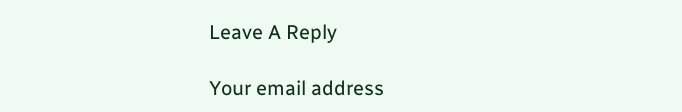Leave A Reply

Your email address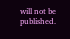will not be published.